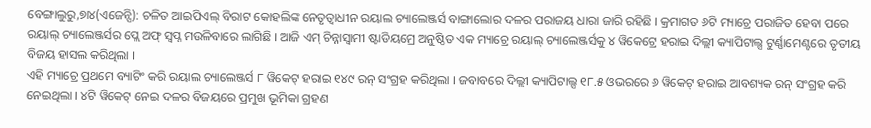ବେଙ୍ଗାଲୁରୁ,୭ା୪(ଏଜେନ୍ସି): ଚଳିତ ଆଇପିଏଲ୍ ବିରାଟ କୋହଲିଙ୍କ ନେତୃତ୍ୱାଧୀନ ରୟାଲ ଚ୍ୟାଲେଞ୍ଜର୍ସ ବାଙ୍ଗାଲୋର ଦଳର ପରାଜୟ ଧାରା ଜାରି ରହିଛି । କ୍ରମାଗତ ୬ଟି ମ୍ୟାଚ୍ରେ ପରାଜିତ ହେବା ପରେ ରୟାଲ୍ ଚ୍ୟାଲେଞ୍ଜର୍ସର ପ୍ଲେ ଅଫ୍ ସ୍ୱପ୍ନ ମଉଳିବାରେ ଲାଗିଛି । ଆଜି ଏମ୍ ଚିନ୍ନାସ୍ୱାମୀ ଷ୍ଟାଡିୟମ୍ରେ ଅନୁଷ୍ଠିତ ଏକ ମ୍ୟାଚ୍ରେ ରୟାଲ୍ ଚ୍ୟାଲେଞ୍ଜର୍ସକୁ ୪ ୱିକେଟ୍ରେ ହରାଇ ଦିଲ୍ଲୀ କ୍ୟାପିଟାଲ୍ସ ଟୁର୍ଣ୍ଣାମେଣ୍ଟରେ ତୃତୀୟ ବିଜୟ ହାସଲ କରିଥିଲା ।
ଏହି ମ୍ୟାଚ୍ରେ ପ୍ରଥମେ ବ୍ୟାଟିଂ କରି ରୟାଲ ଚ୍ୟାଲେଞ୍ଜର୍ସ ୮ ୱିକେଟ୍ ହରାଇ ୧୪୯ ରନ୍ ସଂଗ୍ରହ କରିଥିଲା । ଜବାବରେ ଦିଲ୍ଲୀ କ୍ୟାପିଟାଲ୍ସ ୧୮.୫ ଓଭରରେ ୬ ୱିକେଟ୍ ହରାଇ ଆବଶ୍ୟକ ରନ୍ ସଂଗ୍ରହ କରି ନେଇଥିଲା । ୪ଟି ୱିକେଟ୍ ନେଇ ଦଳର ବିଜୟରେ ପ୍ରମୁଖ ଭୂମିକା ଗ୍ରହଣ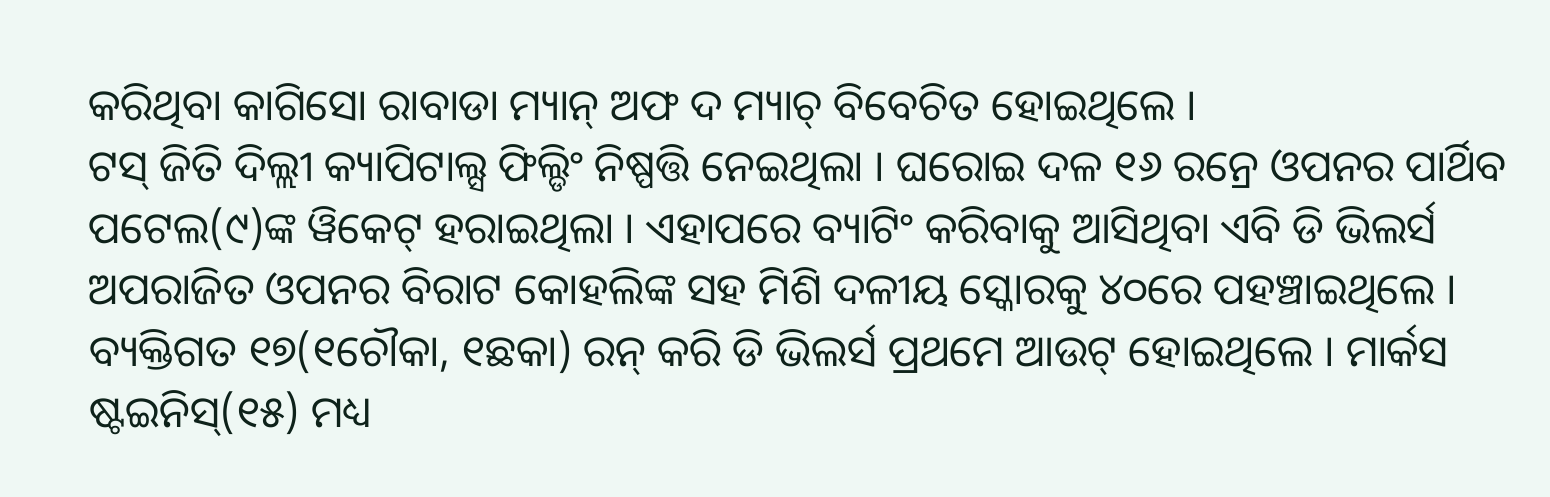କରିଥିବା କାଗିସୋ ରାବାଡା ମ୍ୟାନ୍ ଅଫ ଦ ମ୍ୟାଚ୍ ବିବେଚିତ ହୋଇଥିଲେ ।
ଟସ୍ ଜିତି ଦିଲ୍ଲୀ କ୍ୟାପିଟାଲ୍ସ ଫିଲ୍ଡିଂ ନିଷ୍ପତ୍ତି ନେଇଥିଲା । ଘରୋଇ ଦଳ ୧୬ ରନ୍ରେ ଓପନର ପାର୍ଥିବ ପଟେଲ(୯)ଙ୍କ ୱିକେଟ୍ ହରାଇଥିଲା । ଏହାପରେ ବ୍ୟାଟିଂ କରିବାକୁ ଆସିଥିବା ଏବି ଡି ଭିଲର୍ସ ଅପରାଜିତ ଓପନର ବିରାଟ କୋହଲିଙ୍କ ସହ ମିଶି ଦଳୀୟ ସ୍କୋରକୁ ୪୦ରେ ପହଞ୍ଚାଇଥିଲେ । ବ୍ୟକ୍ତିଗତ ୧୭(୧ଚୌକା, ୧ଛକା) ରନ୍ କରି ଡି ଭିଲର୍ସ ପ୍ରଥମେ ଆଉଟ୍ ହୋଇଥିଲେ । ମାର୍କସ ଷ୍ଟଇନିସ୍(୧୫) ମଧ୍ୟ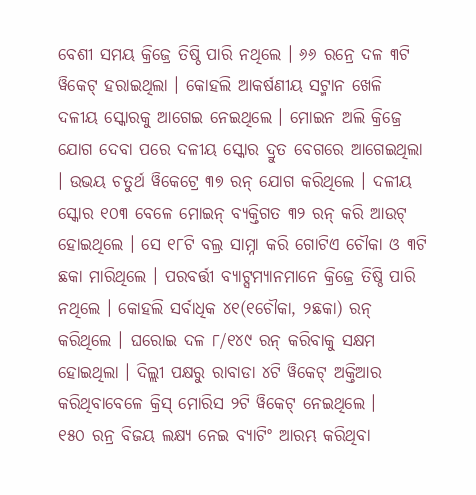ବେଶୀ ସମୟ କ୍ରିଜ୍ରେ ତିଷ୍ଠି ପାରି ନଥିଲେ । ୬୬ ରନ୍ରେ ଦଳ ୩ଟି ୱିକେଟ୍ ହରାଇଥିଲା । କୋହଲି ଆକର୍ଷଣୀୟ ସଟ୍ମାନ ଖେଳି ଦଳୀୟ ସ୍କୋରକୁ ଆଗେଇ ନେଇଥିଲେ । ମୋଇନ ଅଲି କ୍ରିଜ୍ରେ ଯୋଗ ଦେବା ପରେ ଦଳୀୟ ସ୍କୋର ଦ୍ରୁତ ବେଗରେ ଆଗେଇଥିଲା । ଉଭୟ ଚତୁର୍ଥ ୱିକେଟ୍ରେ ୩୭ ରନ୍ ଯୋଗ କରିଥିଲେ । ଦଳୀୟ ସ୍କୋର ୧୦୩ ବେଳେ ମୋଇନ୍ ବ୍ୟକ୍ତିଗତ ୩୨ ରନ୍ କରି ଆଉଟ୍ ହୋଇଥିଲେ । ସେ ୧୮ଟି ବଲ୍ର ସାମ୍ନା କରି ଗୋଟିଏ ଚୌକା ଓ ୩ଟି ଛକା ମାରିଥିଲେ । ପରବର୍ତ୍ତୀ ବ୍ୟାଟ୍ସମ୍ୟାନମାନେ କ୍ରିଜ୍ରେ ତିଷ୍ଠି ପାରି ନଥିଲେ । କୋହଲି ସର୍ବାଧିକ ୪୧(୧ଚୌକା, ୨ଛକା) ରନ୍ କରିଥିଲେ । ଘରୋଇ ଦଳ ୮/୧୪୯ ରନ୍ କରିବାକୁ ସକ୍ଷମ ହୋଇଥିଲା । ଦିଲ୍ଲୀ ପକ୍ଷରୁ ରାବାଡା ୪ଟି ୱିକେଟ୍ ଅକ୍ତିଆର କରିଥିବାବେଳେ କ୍ରିସ୍ ମୋରିସ ୨ଟି ୱିକେଟ୍ ନେଇଥିଲେ ।
୧୫୦ ରନ୍ର ବିଜୟ ଲକ୍ଷ୍ୟ ନେଇ ବ୍ୟାଟିଂ ଆରମ୍ଭ କରିଥିବା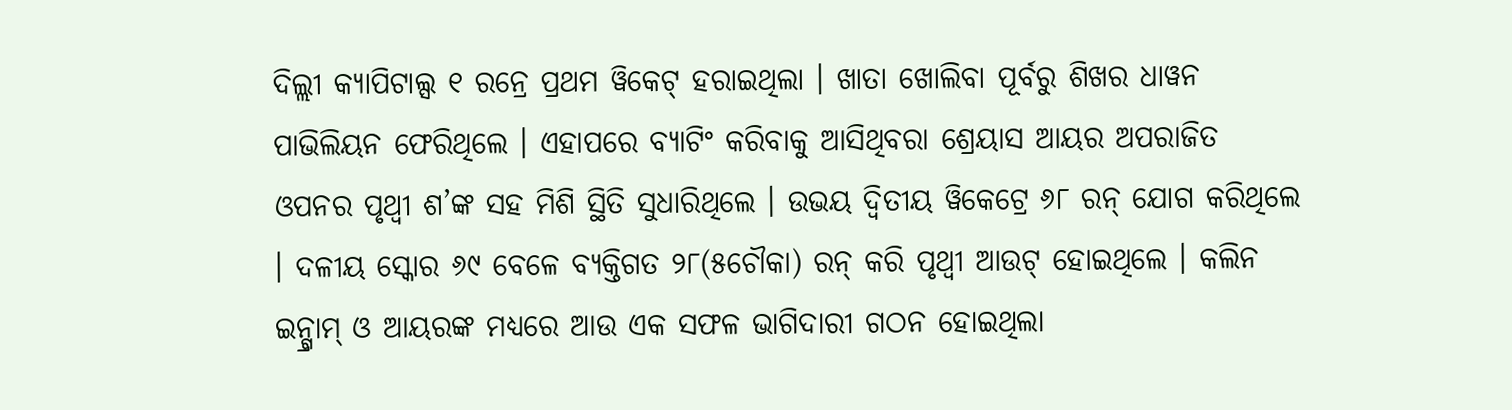ଦିଲ୍ଲୀ କ୍ୟାପିଟାଲ୍ସ ୧ ରନ୍ରେ ପ୍ରଥମ ୱିକେଟ୍ ହରାଇଥିଲା । ଖାତା ଖୋଲିବା ପୂର୍ବରୁ ଶିଖର ଧାୱନ ପାଭିଲିୟନ ଫେରିଥିଲେ । ଏହାପରେ ବ୍ୟାଟିଂ କରିବାକୁ ଆସିଥିବରା ଶ୍ରେୟାସ ଆୟର ଅପରାଜିତ ଓପନର ପୃଥ୍ୱୀ ଶ’ଙ୍କ ସହ ମିଶି ସ୍ଥିତି ସୁଧାରିଥିଲେ । ଉଭୟ ଦ୍ୱିତୀୟ ୱିକେଟ୍ରେ ୬୮ ରନ୍ ଯୋଗ କରିଥିଲେ । ଦଳୀୟ ସ୍କୋର ୬୯ ବେଳେ ବ୍ୟକ୍ତିଗତ ୨୮(୫ଚୌକା) ରନ୍ କରି ପୃଥ୍ୱୀ ଆଉଟ୍ ହୋଇଥିଲେ । କଲିନ ଇନ୍ଗ୍ରାମ୍ ଓ ଆୟରଙ୍କ ମଧ୍ୟରେ ଆଉ ଏକ ସଫଳ ଭାଗିଦାରୀ ଗଠନ ହୋଇଥିଲା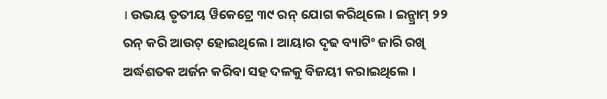। ଉଭୟ ତୃତୀୟ ୱିକେଟ୍ରେ ୩୯ ରନ୍ ଯୋଗ କରିଥିଲେ । ଇନ୍ଗ୍ରାମ୍ ୨୨ ରନ୍ କରି ଆଉଟ୍ ହୋଇଥିଲେ । ଆୟାର ଦୃଢ ବ୍ୟାଟିଂ ଜାରି ରଖି ଅର୍ଦ୍ଧଶତକ ଅର୍ଜନ କରିବା ସହ ଦଳକୁ ବିଜୟୀ କରାଇଥିଲେ ।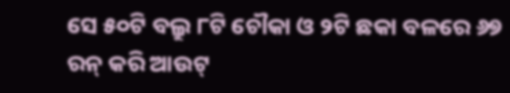ସେ ୫୦ଟି ବଲ୍ରୁ ୮ଟି ଚୌକା ଓ ୨ଟି ଛକା ବଳରେ ୬୭ ରନ୍ କରି ଆଉଟ୍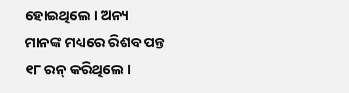ହୋଇଥିଲେ । ଅନ୍ୟ ମାନଙ୍କ ମଧ୍ୟରେ ରିଶବ ପନ୍ତ ୧୮ ରନ୍ କରିଥିଲେ ।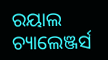ରୟାଲ ଚ୍ୟାଲେଞ୍ଜର୍ସ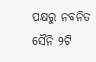ପକ୍ଷରୁ ନବନିତ ସୈନି ୨ଟି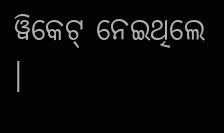ୱିକେଟ୍ ନେଇଥିଲେ ।